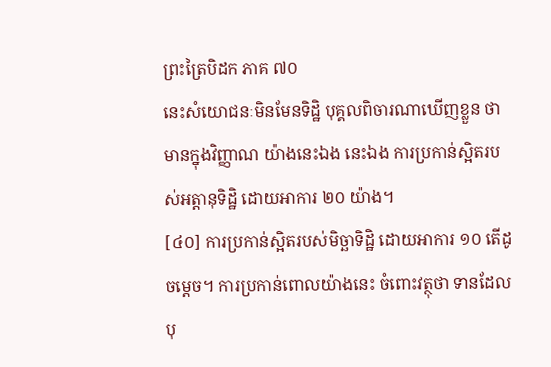ព្រះត្រៃបិដក ភាគ ៧០
នេះសំយោជនៈមិនមែនទិដ្ឋិ បុគ្គលពិចារណាឃើញខ្លួន ថាមានក្នុងវិញ្ញាណ យ៉ាងនេះឯង នេះឯង ការប្រកាន់ស្អិតរបស់អត្តានុទិដ្ឋិ ដោយអាការ ២០ យ៉ាង។
[៤០] ការប្រកាន់ស្អិតរបស់មិច្ឆាទិដ្ឋិ ដោយអាការ ១០ តើដូចម្ដេច។ ការប្រកាន់ពោលយ៉ាងនេះ ចំពោះវត្ថុថា ទានដែលបុ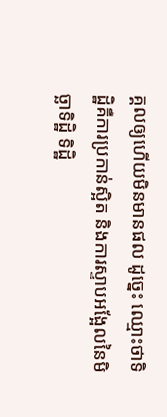គ្គលឲ្យហើយមិនមានផល ដូច្នេះ ឈ្មោះថាទិដ្ឋិគឺការប្រកាន់ស្អិត និងការស្ទាបអង្អែលនៃមិច្ឆាទិដ្ឋិ ទិដ្ឋិ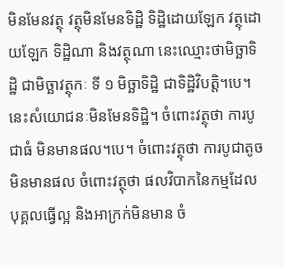មិនមែនវត្ថុ វត្ថុមិនមែនទិដ្ឋិ ទិដ្ឋិដោយឡែក វត្ថុដោយឡែក ទិដ្ឋិណា និងវត្ថុណា នេះឈ្មោះថាមិច្ឆាទិដ្ឋិ ជាមិច្ឆាវត្ថុកៈ ទី ១ មិច្ឆាទិដ្ឋិ ជាទិដិ្ឋវិបត្តិ។បេ។ នេះសំយោជនៈមិនមែនទិដ្ឋិ។ ចំពោះវត្ថុថា ការបូជាធំ មិនមានផល។បេ។ ចំពោះវត្ថុថា ការបូជាតូចមិនមានផល ចំពោះវត្ថុថា ផលវិបាកនៃកម្មដែលបុគ្គលធ្វើល្អ និងអាក្រក់មិនមាន ចំ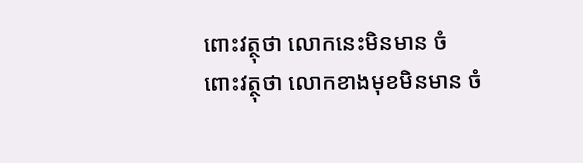ពោះវត្ថុថា លោកនេះមិនមាន ចំពោះវត្ថុថា លោកខាងមុខមិនមាន ចំ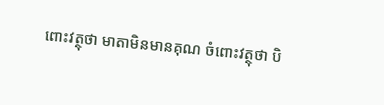ពោះវត្ថុថា មាតាមិនមានគុណ ចំពោះវត្ថុថា បិ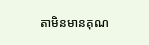តាមិនមានគុណ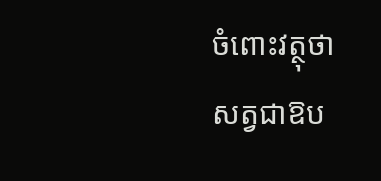ចំពោះវត្ថុថា សត្វជាឱប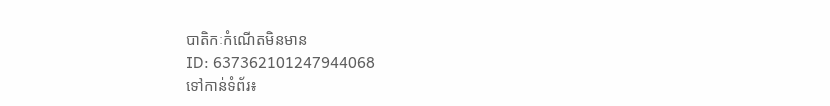បាតិកៈកំណើតមិនមាន
ID: 637362101247944068
ទៅកាន់ទំព័រ៖